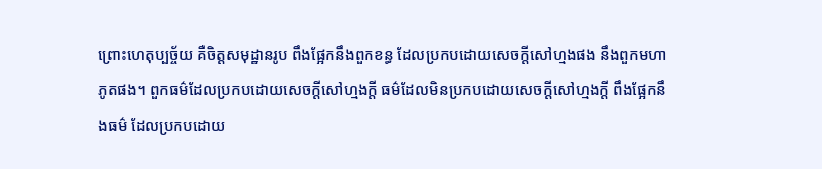ព្រោះហេតុប្បច្ច័យ គឺចិត្តសមុដ្ឋានរូប ពឹងផ្អែកនឹងពួកខន្ធ ដែលប្រកបដោយសេចក្តីសៅហ្មងផង នឹងពួកមហាភូតផង។ ពួកធម៌ដែលប្រកបដោយសេចក្តីសៅហ្មងក្តី ធម៌ដែលមិនប្រកបដោយសេចក្តីសៅហ្មងក្តី ពឹងផ្អែកនឹងធម៌ ដែលប្រកបដោយ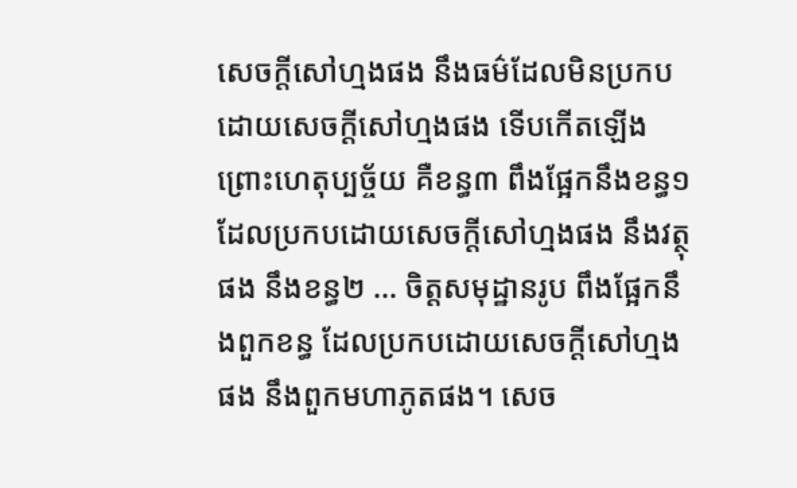សេចក្តីសៅហ្មងផង នឹងធម៌ដែលមិនប្រកបដោយសេចក្តីសៅហ្មងផង ទើបកើតឡើង ព្រោះហេតុប្បច្ច័យ គឺខន្ធ៣ ពឹងផ្អែកនឹងខន្ធ១ ដែលប្រកបដោយសេចក្តីសៅហ្មងផង នឹងវត្ថុផង នឹងខន្ធ២ … ចិត្តសមុដ្ឋានរូប ពឹងផ្អែកនឹងពួកខន្ធ ដែលប្រកបដោយសេចក្តីសៅហ្មងផង នឹងពួកមហាភូតផង។ សេច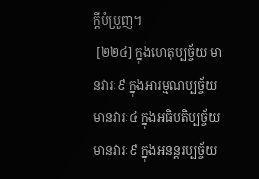ក្តីបំប្រួញ។
 [២២៤] ក្នុងហេតុប្បច្ច័យ មានវារៈ៩ ក្នុងអារម្មណប្បច្ច័យ មានវារៈ៤ ក្នុងអធិបតិប្បច្ច័យ មានវារៈ៩ ក្នុងអនន្តរប្បច្ច័យ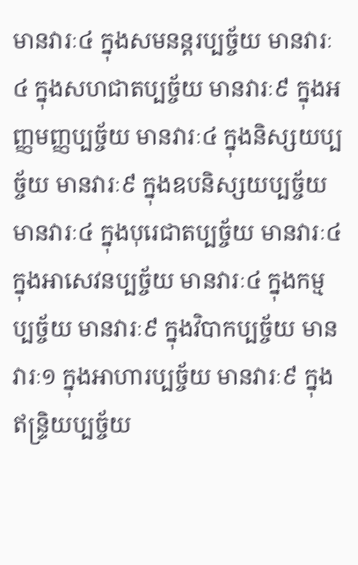មានវារៈ៤ ក្នុងសមនន្តរប្បច្ច័យ មានវារៈ៤ ក្នុងសហជាតប្បច្ច័យ មានវារៈ៩ ក្នុងអញ្ញមញ្ញប្បច្ច័យ មានវារៈ៤ ក្នុងនិស្សយប្បច្ច័យ មានវារៈ៩ ក្នុងឧបនិស្សយប្បច្ច័យ មានវារៈ៤ ក្នុងបុរេជាតប្បច្ច័យ មានវារៈ៤ ក្នុងអាសេវនប្បច្ច័យ មានវារៈ៤ ក្នុងកម្មប្បច្ច័យ មានវារៈ៩ ក្នុងវិបាកប្បច្ច័យ មានវារៈ១ ក្នុងអាហារប្បច្ច័យ មានវារៈ៩ ក្នុងឥន្រ្ទិយប្បច្ច័យ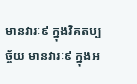មានវារៈ៩ ក្នុងវិគតប្បច្ច័យ មានវារៈ៩ ក្នុងអ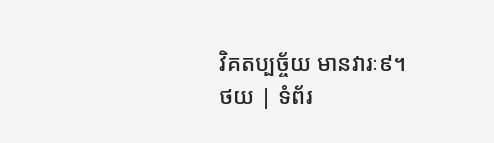វិគតប្បច្ច័យ មានវារៈ៩។
ថយ | ទំព័រ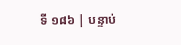ទី ១៨៦ | បន្ទាប់